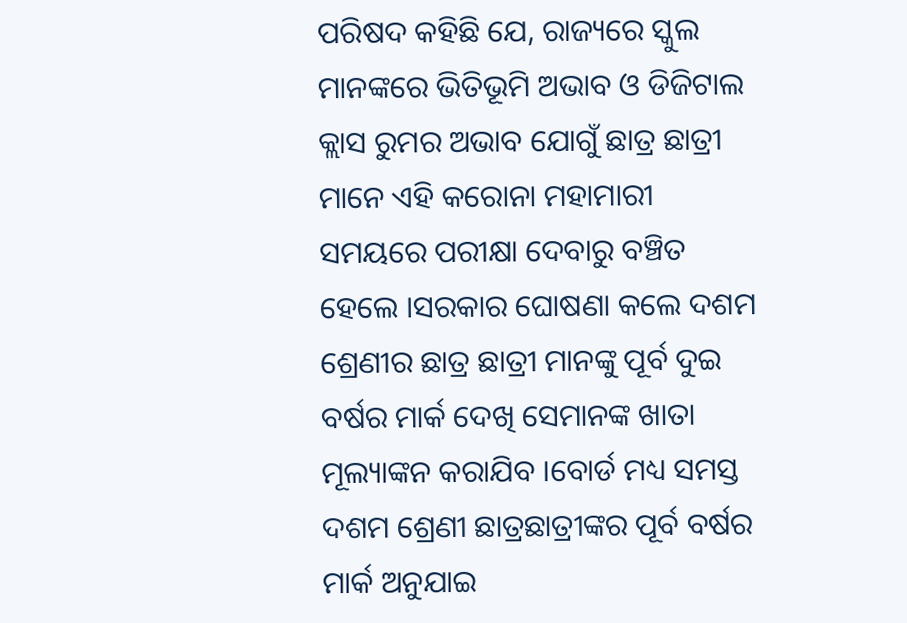ପରିଷଦ କହିଛି ଯେ, ରାଜ୍ୟରେ ସ୍କୁଲ ମାନଙ୍କରେ ଭିତିଭୂମି ଅଭାବ ଓ ଡିଜିଟାଲ କ୍ଲାସ ରୁମର ଅଭାବ ଯୋଗୁଁ ଛାତ୍ର ଛାତ୍ରୀ ମାନେ ଏହି କରୋନା ମହାମାରୀ ସମୟରେ ପରୀକ୍ଷା ଦେବାରୁ ବଞ୍ଚିତ ହେଲେ ।ସରକାର ଘୋଷଣା କଲେ ଦଶମ ଶ୍ରେଣୀର ଛାତ୍ର ଛାତ୍ରୀ ମାନଙ୍କୁ ପୂର୍ବ ଦୁଇ ବର୍ଷର ମାର୍କ ଦେଖି ସେମାନଙ୍କ ଖାତା ମୂଲ୍ୟାଙ୍କନ କରାଯିବ ।ବୋର୍ଡ ମଧ୍ୟ ସମସ୍ତ ଦଶମ ଶ୍ରେଣୀ ଛାତ୍ରଛାତ୍ରୀଙ୍କର ପୂର୍ବ ବର୍ଷର ମାର୍କ ଅନୁଯାଇ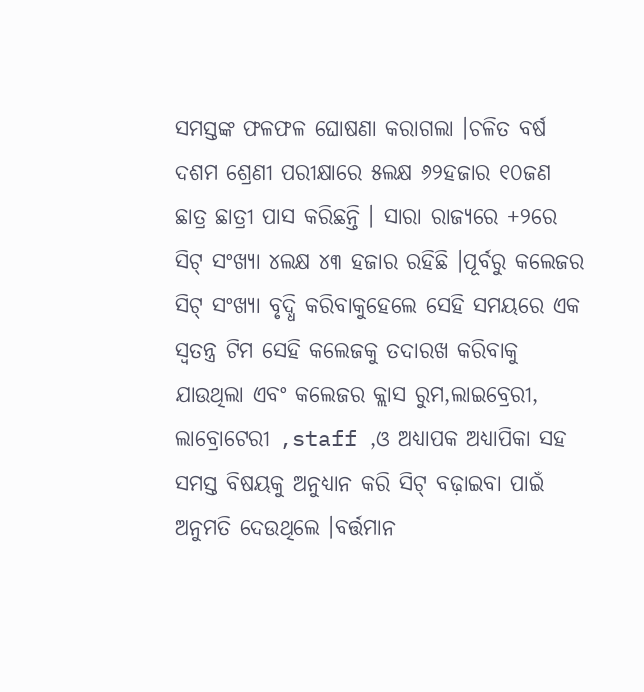ସମସ୍ତଙ୍କ ଫଳଫଳ ଘୋଷଣା କରାଗଲା ।ଚଳିତ ବର୍ଷ ଦଶମ ଶ୍ରେଣୀ ପରୀକ୍ଷାରେ ୫ଲକ୍ଷ ୬୨ହଜାର ୧୦ଜଣ ଛାତ୍ର ଛାତ୍ରୀ ପାସ କରିଛନ୍ତି । ସାରା ରାଜ୍ୟରେ +୨ରେ ସିଟ୍ ସଂଖ୍ୟା ୪ଲକ୍ଷ ୪୩ ହଜାର ରହିଛି ।ପୂର୍ବରୁ କଲେଜର ସିଟ୍ ସଂଖ୍ୟା ବୃଦ୍ଧି କରିବାକୁହେଲେ ସେହି ସମୟରେ ଏକ ସ୍ୱତନ୍ତ୍ର ଟିମ ସେହି କଲେଜକୁ ତଦାରଖ କରିବାକୁ ଯାଉଥିଲା ଏବଂ କଲେଜର କ୍ଲାସ ରୁମ,ଲାଇବ୍ରେରୀ, ଲାବ୍ରୋଟେରୀ ,staff ,ଓ ଅଧ୍ୟାପକ ଅଧ୍ୟାପିକା ସହ ସମସ୍ତ ବିଷୟକୁ ଅନୁଧ୍ୟାନ କରି ସିଟ୍ ବଢ଼ାଇବା ପାଇଁ ଅନୁମତି ଦେଉଥିଲେ ।ବର୍ତ୍ତମାନ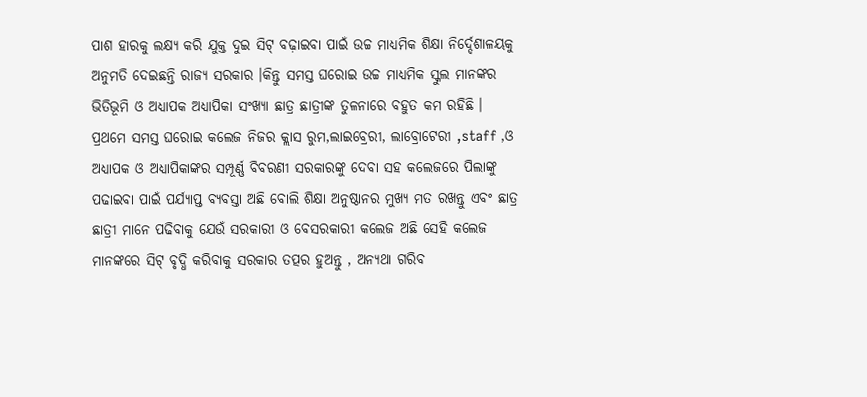ପାଶ ହାରକୁ ଲକ୍ଷ୍ୟ କରି ଯୁକ୍ତ ଦୁଇ ସିଟ୍ ବଢ଼ାଇବା ପାଇଁ ଉଚ୍ଚ ମାଧ୍ୟମିକ ଶିକ୍ଷା ନିର୍ଦ୍ଦେଶାଳୟକୁ ଅନୁମତି ଦେଇଛନ୍ତି ରାଜ୍ୟ ସରକାର ।କିନ୍ତୁ ସମସ୍ତ ଘରୋଇ ଉଚ୍ଚ ମାଧ୍ୟମିକ ସ୍କୁଲ ମାନଙ୍କର ଭିତିଭୂମି ଓ ଅଧ୍ୟାପକ ଅଧ୍ୟାପିକା ସଂଖ୍ୟା ଛାତ୍ର ଛାତ୍ରୀଙ୍କ ତୁଳନାରେ ବହୁତ କମ ରହିଛି ।
ପ୍ରଥମେ ସମସ୍ତ ଘରୋଇ କଲେଜ ନିଜର କ୍ଲାସ ରୁମ,ଲାଇବ୍ରେରୀ, ଲାବ୍ରୋଟେରୀ ,staff ,ଓ ଅଧ୍ୟାପକ ଓ ଅଧ୍ୟାପିକାଙ୍କର ସମ୍ପୂର୍ଣ୍ଣ ବିବରଣୀ ସରକାରଙ୍କୁ ଦେବା ସହ କଲେଜରେ ପିଲାଙ୍କୁ ପଢାଇବା ପାଇଁ ପର୍ଯ୍ୟାପ୍ତ ବ୍ୟବସ୍ତା ଅଛି ବୋଲି ଶିକ୍ଷା ଅନୁଷ୍ଠାନର ମୁଖ୍ୟ ମତ ରଖନ୍ତୁ ଏବଂ ଛାତ୍ର ଛାତ୍ରୀ ମାନେ ପଢିବାକୁ ଯେଉଁ ସରକାରୀ ଓ ବେସରକାରୀ କଲେଜ ଅଛି ସେହି କଲେଜ ମାନଙ୍କରେ ସିଟ୍ ବୃଦ୍ଧି କରିବାକୁ ସରକାର ତତ୍ପର ହୁଅନ୍ତୁ , ଅନ୍ୟଥା ଗରିବ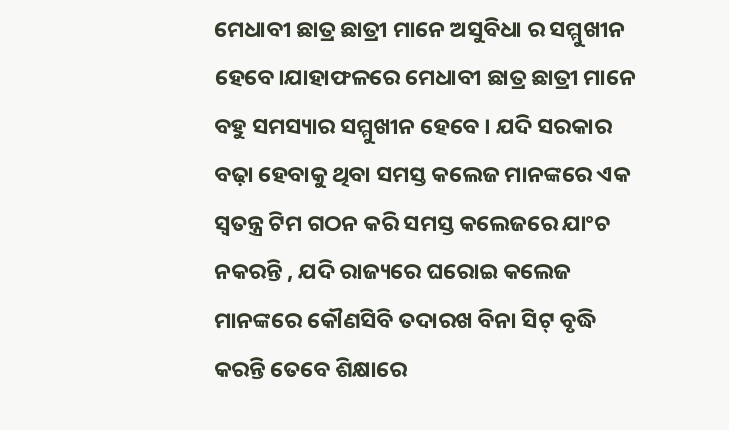ମେଧାବୀ ଛାତ୍ର ଛାତ୍ରୀ ମାନେ ଅସୁବିଧା ର ସମ୍ମୁଖୀନ ହେବେ।ଯାହାଫଳରେ ମେଧାବୀ ଛାତ୍ର ଛାତ୍ରୀ ମାନେ ବହୁ ସମସ୍ୟାର ସମ୍ମୁଖୀନ ହେବେ । ଯଦି ସରକାର ବଢ଼ା ହେବାକୁ ଥିବା ସମସ୍ତ କଲେଜ ମାନଙ୍କରେ ଏକ ସ୍ୱତନ୍ତ୍ର ଟିମ ଗଠନ କରି ସମସ୍ତ କଲେଜରେ ଯାଂଚ ନକରନ୍ତି , ଯଦି ରାଜ୍ୟରେ ଘରୋଇ କଲେଜ ମାନଙ୍କରେ କୌଣସିବି ତଦାରଖ ବିନା ସିଟ୍ ବୃଦ୍ଧି କରନ୍ତି ତେବେ ଶିକ୍ଷାରେ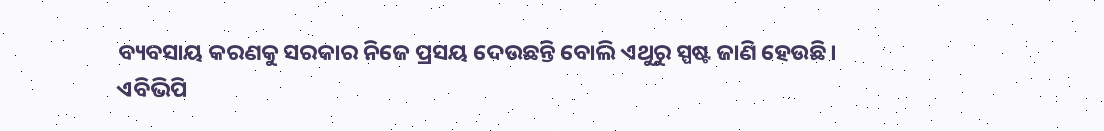ବ୍ୟବସାୟ କରଣକୁ ସରକାର ନିଜେ ପ୍ରସୟ ଦେଉଛନ୍ତି ବୋଲି ଏଥୁରୁ ସ୍ପଷ୍ଟ ଜାଣି ହେଉଛି।
ଏବିଭିପି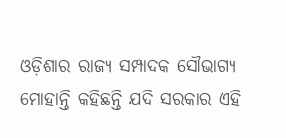ଓଡ଼ିଶାର ରାଜ୍ୟ ସମ୍ପାଦକ ସୌଭାଗ୍ୟ ମୋହାନ୍ତି କହିଛନ୍ତି ଯଦି ସରକାର ଏହି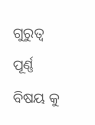ଗୁରୁତ୍ଵ ପୂର୍ଣ୍ଣ ବିଷୟ କୁ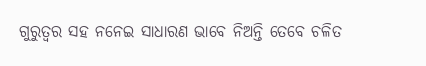ଗୁରୁତ୍ଵର ସହ ନନେଇ ସାଧାରଣ ଭାବେ ନିଅନ୍ତି ତେବେ ଚଳିତ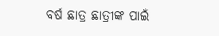ବର୍ଷ ଛାତ୍ର ଛାତ୍ରୀଙ୍କ ପାଇଁ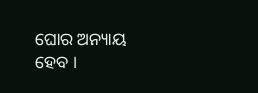ଘୋର ଅନ୍ୟାୟ ହେବ ।